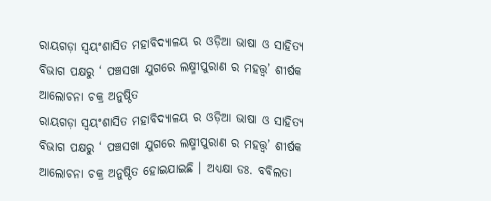ରାୟଗଡ଼ା ସ୍ଵୟଂଶାସିତ ମହାବିଦ୍ୟାଳୟ ର ଓଡ଼ିଆ ଭାଷା ଓ ସାହିତ୍ୟ ବିଭାଗ ପକ୍ଷରୁ ‘ ପଞ୍ଚସଖା ଯୁଗରେ ଲକ୍ଷ୍ମୀପୁରାଣ ର ମହତ୍ତ୍ଵ’ ଶୀର୍ଷକ ଆଲୋଚନା ଚକ୍ର ଅନୁଷ୍ଠିତ
ରାୟଗଡ଼ା ସ୍ଵୟଂଶାସିତ ମହାବିଦ୍ୟାଳୟ ର ଓଡ଼ିଆ ଭାଷା ଓ ସାହିତ୍ୟ ବିଭାଗ ପକ୍ଷରୁ ‘ ପଞ୍ଚସଖା ଯୁଗରେ ଲକ୍ଷ୍ମୀପୁରାଣ ର ମହତ୍ତ୍ଵ’ ଶୀର୍ଷକ ଆଲୋଚନା ଚକ୍ର ଅନୁଷ୍ଠିତ ହୋଇଯାଇଛି । ଅଧ୍ୟକ୍ଷା ଡଃ. ବବିଲତା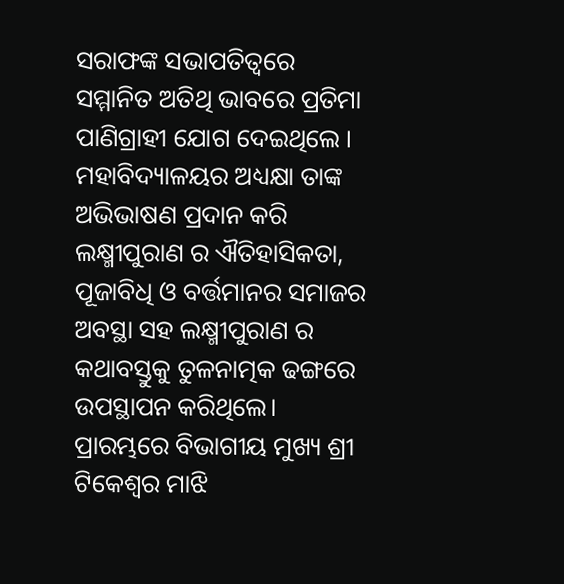ସରାଫଙ୍କ ସଭାପତିତ୍ଵରେ ସମ୍ମାନିତ ଅତିଥି ଭାବରେ ପ୍ରତିମା ପାଣିଗ୍ରାହୀ ଯୋଗ ଦେଇଥିଲେ । ମହାବିଦ୍ୟାଳୟର ଅଧ୍ୟକ୍ଷା ତାଙ୍କ ଅଭିଭାଷଣ ପ୍ରଦାନ କରି ଲକ୍ଷ୍ମୀପୁରାଣ ର ଐତିହାସିକତା, ପୂଜାବିଧି ଓ ବର୍ତ୍ତମାନର ସମାଜର ଅବସ୍ଥା ସହ ଲକ୍ଷ୍ମୀପୁରାଣ ର କଥାବସ୍ତୁକୁ ତୁଳନାତ୍ମକ ଢଙ୍ଗରେ ଉପସ୍ଥାପନ କରିଥିଲେ। ପ୍ରାରମ୍ଭରେ ବିଭାଗୀୟ ମୁଖ୍ୟ ଶ୍ରୀ ଟିକେଶ୍ୱର ମାଝି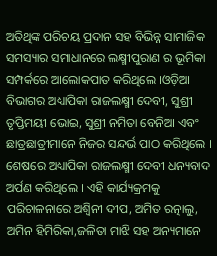ଅତିଥିଙ୍କ ପରିଚୟ ପ୍ରଦାନ ସହ ବିଭିନ୍ନ ସାମାଜିକ ସମସ୍ୟାର ସମାଧାନରେ ଲକ୍ଷ୍ମୀପୁରାଣ ର ଭୂମିକା ସମ୍ପର୍କରେ ଆଲୋକପାତ କରିଥିଲେ ।ଓଡ଼ିଆ ବିଭାଗର ଅଧ୍ୟାପିକା ରାଜଲକ୍ଷ୍ମୀ ଦେବୀ, ସୁଶ୍ରୀ ତୃପ୍ତିମୟୀ ଭୋଇ, ସୁଶ୍ରୀ ନମିତା ବେନିଆ ଏବଂ ଛାତ୍ରଛାତ୍ରୀମାନେ ନିଜର ସନ୍ଦର୍ଭ ପାଠ କରିଥିଲେ । ଶେଷରେ ଅଧ୍ୟାପିକା ରାଜଲକ୍ଷ୍ମୀ ଦେବୀ ଧନ୍ୟବାଦ ଅର୍ପଣ କରିଥିଲେ । ଏହି କାର୍ଯ୍ୟକ୍ରମକୁ ପରିଚାଳନାରେ ଅଶ୍ଵିନୀ ଦୀପ, ଅମିତ ରତ୍ନାଲୁ, ଅମିନ ହିମିରିକା,ଜଳିତା ମାଝି ସହ ଅନ୍ୟମାନେ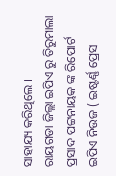ସାହାଯ୍ୟ କରିଥିଲେ ।
ରାୟଗଡା ଜିଲ୍ଲା ଇପିଏ ରୁ ତିରୁମାଲା ପ୍ରସାଦ ପଟ୍ଟନାୟକ ଙ୍କ ରିପୋର୍ଟ
ଇପିଏ ନିଉଜ ( ଇଷ୍ଟର୍ଣ୍ଣ ପ୍ରେସ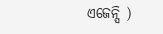ଏଜେନ୍ସି )